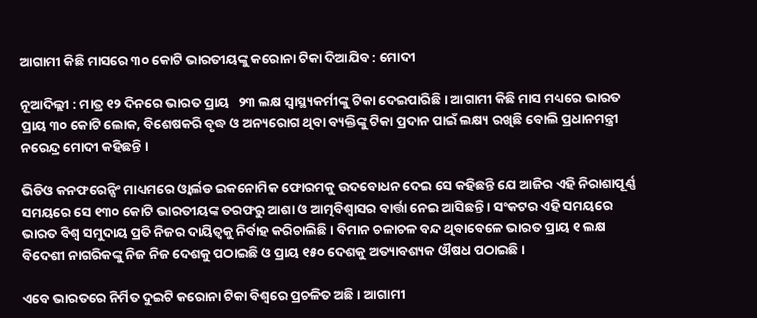ଆଗାମୀ କିଛି ମାସରେ ୩୦ କୋଟି ଭାରତୀୟଙ୍କୁ କରୋନା ଟିକା ଦିଆଯିବ : ମୋଦୀ

ନୂଆଦିଲ୍ଲୀ : ମାତ୍ର ୧୨ ଦିନରେ ଭାରତ ପ୍ରାୟ   ୨୩ ଲକ୍ଷ ସ୍ବାସ୍ଥ୍ୟକର୍ମୀଙ୍କୁ ଟିକା ଦେଇପାରିଛି । ଆଗାମୀ କିଛି ମାସ ମଧ୍ୟରେ ଭାରତ ପ୍ରାୟ ୩୦ କୋଟି ଲୋକ, ବିଶେଷକରି ବୃଦ୍ଧ ଓ ଅନ୍ୟରୋଗ ଥିବା ବ୍ୟକ୍ତିଙ୍କୁ ଟିକା ପ୍ରଦାନ ପାଇଁ ଲକ୍ଷ୍ୟ ରଖିଛି ବୋଲି ପ୍ରଧାନମନ୍ତ୍ରୀ ନରେନ୍ଦ୍ର ମୋଦୀ କହିଛନ୍ତି ।

ଭିଡିଓ କନଫରେନ୍ସିଂ ମାଧ୍ୟମରେ ଓ୍ବାର୍ଲଡ ଇକନୋମିକ ଫୋରମକୁ ଉଦବୋଧନ ଦେଇ ସେ କହିଛନ୍ତି ଯେ ଆଜିର ଏହି ନିରାଶାପୂର୍ଣ୍ଣ ସମୟରେ ସେ ୧୩୦ କୋଟି ଭାରତୀୟଙ୍କ ତରଫରୁ ଆଶା ଓ ଆତ୍ମବିଶ୍ବାସର ବାର୍ତ୍ତା ନେଇ ଆସିଛନ୍ତି । ସଂକଟର ଏହି ସମୟରେ ଭାରତ ବିଶ୍ବ ସମୁଦାୟ ପ୍ରତି ନିଜର ଦାୟିତ୍ବକୁ ନିର୍ବାହ କରିଚାଲିଛି । ବିମାନ ଚଳାଚଳ ବନ୍ଦ ଥିବାବେଳେ ଭାରତ ପ୍ରାୟ ୧ ଲକ୍ଷ ବିଦେଶୀ ନାଗରିକଙ୍କୁ ନିଜ ନିଜ ଦେଶକୁ ପଠାଇଛି ଓ ପ୍ରାୟ ୧୫୦ ଦେଶକୁ ଅତ୍ୟାବଶ୍ୟକ ଔଷଧ ପଠାଇଛି ।

ଏବେ ଭାରତରେ ନିର୍ମିତ ଦୁଇଟି କରୋନା ଟିକା ବିଶ୍ବରେ ପ୍ରଚଳିତ ଅଛି । ଆଗାମୀ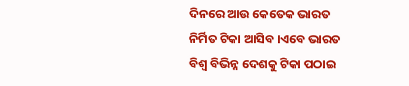ଦିନରେ ଆଉ କେତେକ ଭାରତ ନିର୍ମିତ ଟିକା ଆସିବ ।ଏବେ ଭାରତ ବିଶ୍ବ ବିଭିନ୍ନ ଦେଶକୁ ଟିକା ପଠାଇ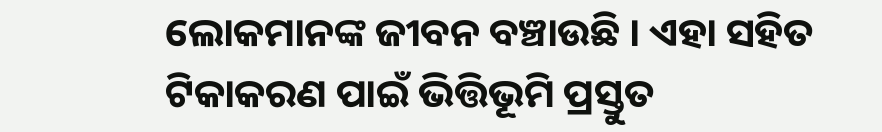ଲୋକମାନଙ୍କ ଜୀବନ ବଞ୍ଚାଉଛି । ଏହା ସହିତ ଟିକାକରଣ ପାଇଁ ଭିତ୍ତିଭୂମି ପ୍ରସ୍ତୁତ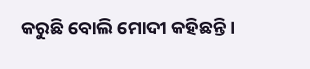କରୁଛି ବୋଲି ମୋଦୀ କହିଛନ୍ତି ।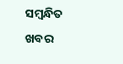ସମ୍ବନ୍ଧିତ ଖବର